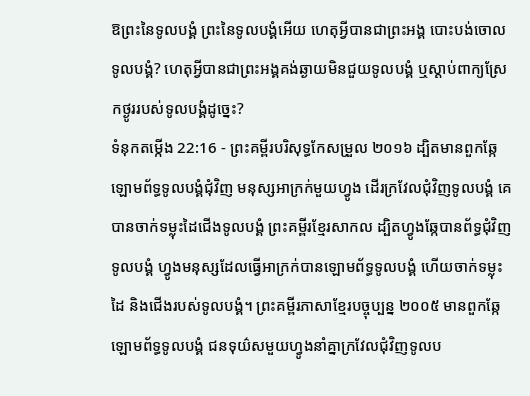ឱព្រះនៃទូលបង្គំ ព្រះនៃទូលបង្គំអើយ ហេតុអ្វីបានជាព្រះអង្គ បោះបង់ចោលទូលបង្គំ? ហេតុអ្វីបានជាព្រះអង្គគង់ឆ្ងាយមិនជួយទូលបង្គំ ឬស្តាប់ពាក្យស្រែកថ្ងូររបស់ទូលបង្គំដូច្នេះ?
ទំនុកតម្កើង 22:16 - ព្រះគម្ពីរបរិសុទ្ធកែសម្រួល ២០១៦ ដ្បិតមានពួកឆ្កែឡោមព័ទ្ធទូលបង្គំជុំវិញ មនុស្សអាក្រក់មួយហ្វូង ដើរក្រវែលជុំវិញទូលបង្គំ គេបានចាក់ទម្លុះដៃជើងទូលបង្គំ ព្រះគម្ពីរខ្មែរសាកល ដ្បិតហ្វូងឆ្កែបានព័ទ្ធជុំវិញទូលបង្គំ ហ្វូងមនុស្សដែលធ្វើអាក្រក់បានឡោមព័ទ្ធទូលបង្គំ ហើយចាក់ទម្លុះដៃ និងជើងរបស់ទូលបង្គំ។ ព្រះគម្ពីរភាសាខ្មែរបច្ចុប្បន្ន ២០០៥ មានពួកឆ្កែឡោមព័ទ្ធទូលបង្គំ ជនទុយ៌សមួយហ្វូងនាំគ្នាក្រវែលជុំវិញទូលប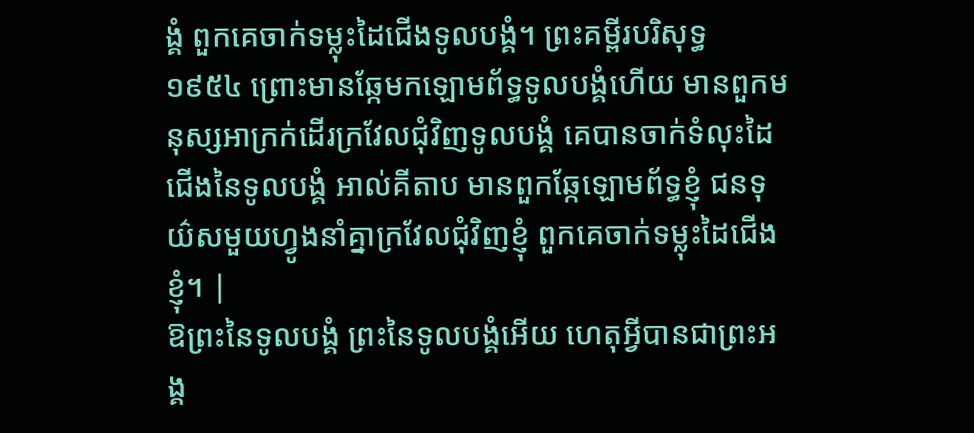ង្គំ ពួកគេចាក់ទម្លុះដៃជើងទូលបង្គំ។ ព្រះគម្ពីរបរិសុទ្ធ ១៩៥៤ ព្រោះមានឆ្កែមកឡោមព័ទ្ធទូលបង្គំហើយ មានពួកមនុស្សអាក្រក់ដើរក្រវែលជុំវិញទូលបង្គំ គេបានចាក់ទំលុះដៃជើងនៃទូលបង្គំ អាល់គីតាប មានពួកឆ្កែឡោមព័ទ្ធខ្ញុំ ជនទុយ៌សមួយហ្វូងនាំគ្នាក្រវែលជុំវិញខ្ញុំ ពួកគេចាក់ទម្លុះដៃជើងខ្ញុំ។ |
ឱព្រះនៃទូលបង្គំ ព្រះនៃទូលបង្គំអើយ ហេតុអ្វីបានជាព្រះអង្គ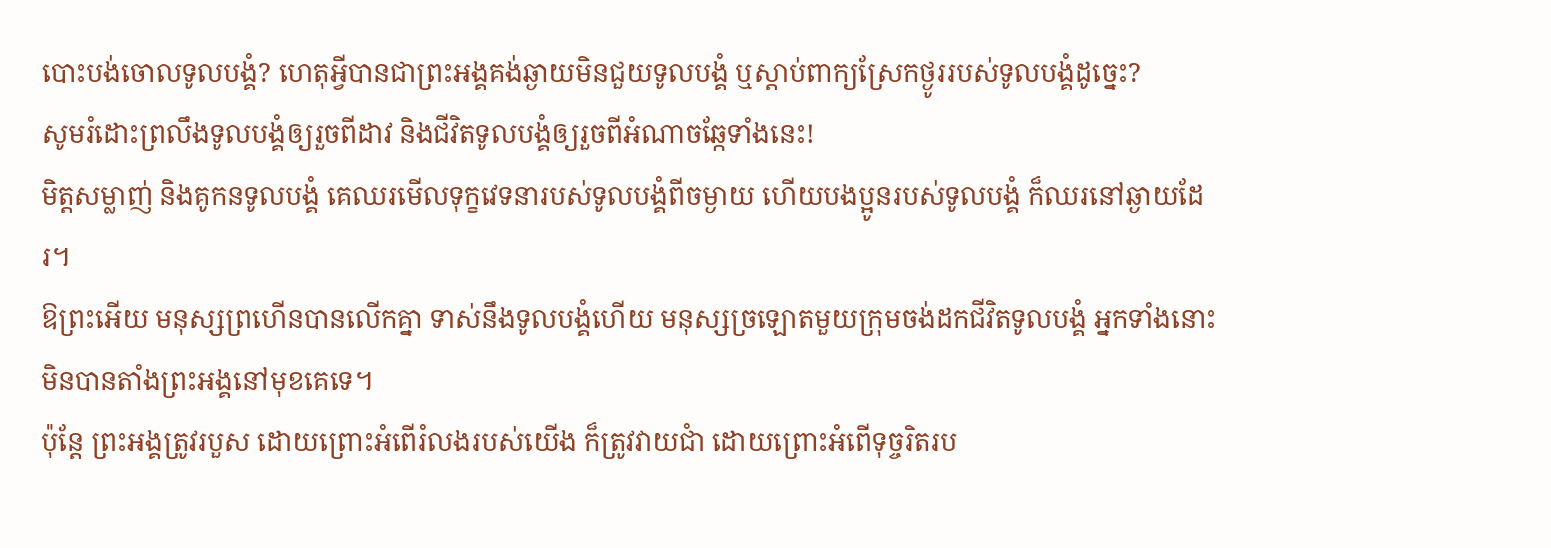បោះបង់ចោលទូលបង្គំ? ហេតុអ្វីបានជាព្រះអង្គគង់ឆ្ងាយមិនជួយទូលបង្គំ ឬស្តាប់ពាក្យស្រែកថ្ងូររបស់ទូលបង្គំដូច្នេះ?
សូមរំដោះព្រលឹងទូលបង្គំឲ្យរួចពីដាវ និងជីវិតទូលបង្គំឲ្យរួចពីអំណាចឆ្កែទាំងនេះ!
មិត្តសម្លាញ់ និងគូកនទូលបង្គំ គេឈរមើលទុក្ខវេទនារបស់ទូលបង្គំពីចម្ងាយ ហើយបងប្អូនរបស់ទូលបង្គំ ក៏ឈរនៅឆ្ងាយដែរ។
ឱព្រះអើយ មនុស្សព្រហើនបានលើកគ្នា ទាស់នឹងទូលបង្គំហើយ មនុស្សច្រឡោតមួយក្រុមចង់ដកជីវិតទូលបង្គំ អ្នកទាំងនោះមិនបានតាំងព្រះអង្គនៅមុខគេទេ។
ប៉ុន្តែ ព្រះអង្គត្រូវរបួស ដោយព្រោះអំពើរំលងរបស់យើង ក៏ត្រូវវាយជាំ ដោយព្រោះអំពើទុច្ចរិតរប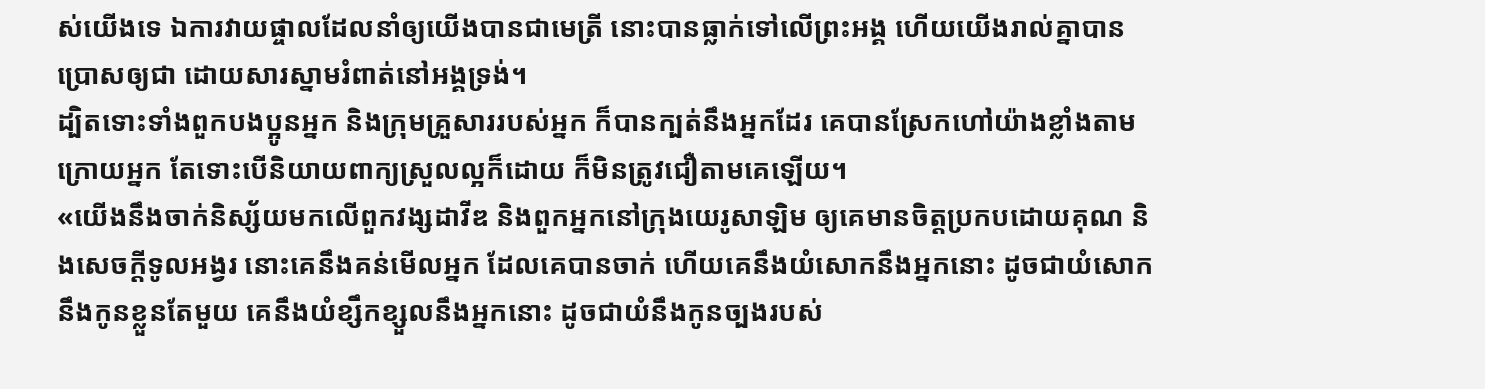ស់យើងទេ ឯការវាយផ្ចាលដែលនាំឲ្យយើងបានជាមេត្រី នោះបានធ្លាក់ទៅលើព្រះអង្គ ហើយយើងរាល់គ្នាបានប្រោសឲ្យជា ដោយសារស្នាមរំពាត់នៅអង្គទ្រង់។
ដ្បិតទោះទាំងពួកបងប្អូនអ្នក និងក្រុមគ្រួសាររបស់អ្នក ក៏បានក្បត់នឹងអ្នកដែរ គេបានស្រែកហៅយ៉ាងខ្លាំងតាមក្រោយអ្នក តែទោះបើនិយាយពាក្យស្រួលល្អក៏ដោយ ក៏មិនត្រូវជឿតាមគេឡើយ។
«យើងនឹងចាក់និស្ស័យមកលើពួកវង្សដាវីឌ និងពួកអ្នកនៅក្រុងយេរូសាឡិម ឲ្យគេមានចិត្តប្រកបដោយគុណ និងសេចក្ដីទូលអង្វរ នោះគេនឹងគន់មើលអ្នក ដែលគេបានចាក់ ហើយគេនឹងយំសោកនឹងអ្នកនោះ ដូចជាយំសោកនឹងកូនខ្លួនតែមួយ គេនឹងយំខ្សឹកខ្សួលនឹងអ្នកនោះ ដូចជាយំនឹងកូនច្បងរបស់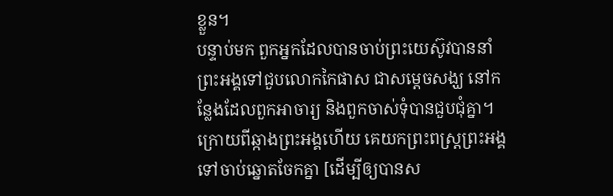ខ្លួន។
បន្ទាប់មក ពួកអ្នកដែលបានចាប់ព្រះយេស៊ូវបាននាំព្រះអង្គទៅជួបលោកកៃផាស ជាសម្ដេចសង្ឃ នៅកន្លែងដែលពួកអាចារ្យ និងពួកចាស់ទុំបានជួបជុំគ្នា។
ក្រោយពីឆ្កាងព្រះអង្គហើយ គេយកព្រះពស្ត្រព្រះអង្គទៅចាប់ឆ្នោតចែកគ្នា [ដើម្បីឲ្យបានស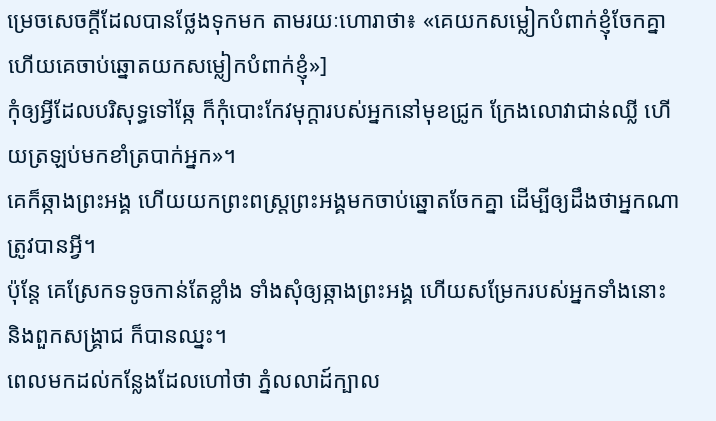ម្រេចសេចក្ដីដែលបានថ្លែងទុកមក តាមរយៈហោរាថា៖ «គេយកសម្លៀកបំពាក់ខ្ញុំចែកគ្នា ហើយគេចាប់ឆ្នោតយកសម្លៀកបំពាក់ខ្ញុំ»]
កុំឲ្យអ្វីដែលបរិសុទ្ធទៅឆ្កែ ក៏កុំបោះកែវមុក្តារបស់អ្នកនៅមុខជ្រូក ក្រែងលោវាជាន់ឈ្លី ហើយត្រឡប់មកខាំត្របាក់អ្នក»។
គេក៏ឆ្កាងព្រះអង្គ ហើយយកព្រះពស្ត្រព្រះអង្គមកចាប់ឆ្នោតចែកគ្នា ដើម្បីឲ្យដឹងថាអ្នកណាត្រូវបានអ្វី។
ប៉ុន្តែ គេស្រែកទទូចកាន់តែខ្លាំង ទាំងសុំឲ្យឆ្កាងព្រះអង្គ ហើយសម្រែករបស់អ្នកទាំងនោះ និងពួកសង្គ្រាជ ក៏បានឈ្នះ។
ពេលមកដល់កន្លែងដែលហៅថា ភ្នំលលាដ៍ក្បាល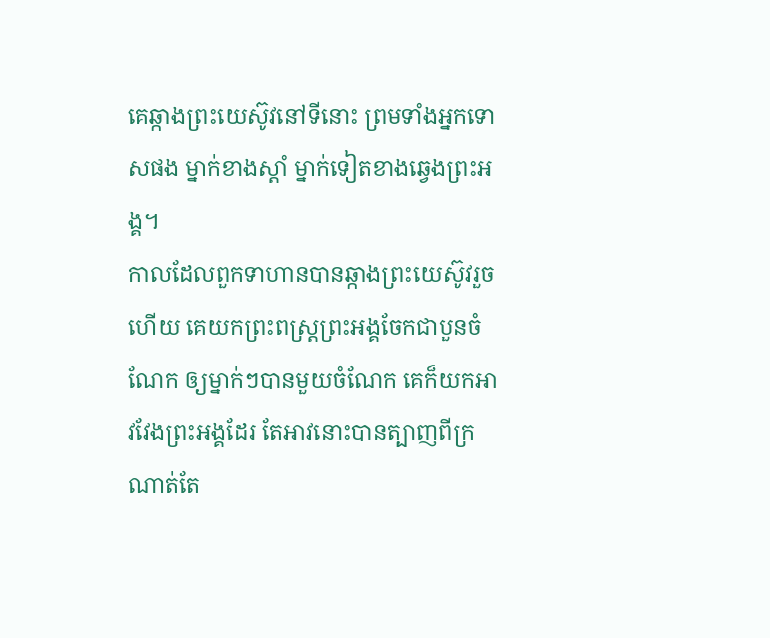គេឆ្កាងព្រះយេស៊ូវនៅទីនោះ ព្រមទាំងអ្នកទោសផង ម្នាក់ខាងស្តាំ ម្នាក់ទៀតខាងឆ្វេងព្រះអង្គ។
កាលដែលពួកទាហានបានឆ្កាងព្រះយេស៊ូវរួចហើយ គេយកព្រះពស្ត្រព្រះអង្គចែកជាបួនចំណែក ឲ្យម្នាក់ៗបានមួយចំណែក គេក៏យកអាវវែងព្រះអង្គដែរ តែអាវនោះបានត្បាញពីក្រណាត់តែ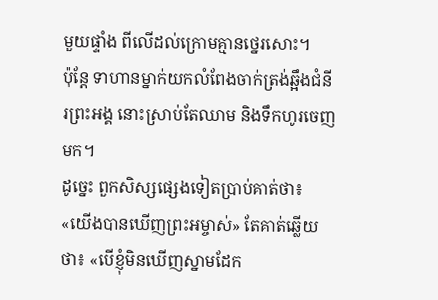មួយផ្ទាំង ពីលើដល់ក្រោមគ្មានថ្នេរសោះ។
ប៉ុន្តែ ទាហានម្នាក់យកលំពែងចាក់ត្រង់ឆ្អឹងជំនីរព្រះអង្គ នោះស្រាប់តែឈាម និងទឹកហូរចេញមក។
ដូច្នេះ ពួកសិស្សផ្សេងទៀតប្រាប់គាត់ថា៖ «យើងបានឃើញព្រះអម្ចាស់» តែគាត់ឆ្លើយថា៖ «បើខ្ញុំមិនឃើញស្នាមដែក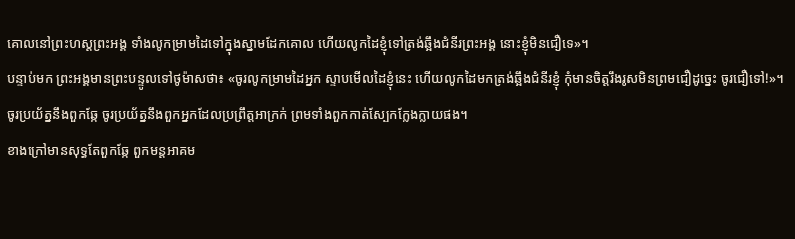គោលនៅព្រះហស្តព្រះអង្គ ទាំងលូកម្រាមដៃទៅក្នុងស្នាមដែកគោល ហើយលូកដៃខ្ញុំទៅត្រង់ឆ្អឹងជំនីរព្រះអង្គ នោះខ្ញុំមិនជឿទេ»។
បន្ទាប់មក ព្រះអង្គមានព្រះបន្ទូលទៅថូម៉ាសថា៖ «ចូរលូកម្រាមដៃអ្នក ស្ទាបមើលដៃខ្ញុំនេះ ហើយលូកដៃមកត្រង់ឆ្អឹងជំនីរខ្ញុំ កុំមានចិត្តរឹងរូសមិនព្រមជឿដូច្នេះ ចូរជឿទៅ!»។
ចូរប្រយ័ត្ននឹងពួកឆ្កែ ចូរប្រយ័ត្ននឹងពួកអ្នកដែលប្រព្រឹត្តអាក្រក់ ព្រមទាំងពួកកាត់ស្បែកក្លែងក្លាយផង។
ខាងក្រៅមានសុទ្ធតែពួកឆ្កែ ពួកមន្តអាគម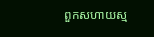ពួកសហាយស្ម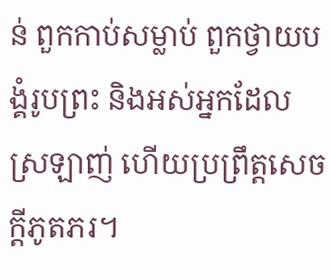ន់ ពួកកាប់សម្លាប់ ពួកថ្វាយបង្គំរូបព្រះ និងអស់អ្នកដែលស្រឡាញ់ ហើយប្រព្រឹត្តសេចក្ដីភូតភរ។